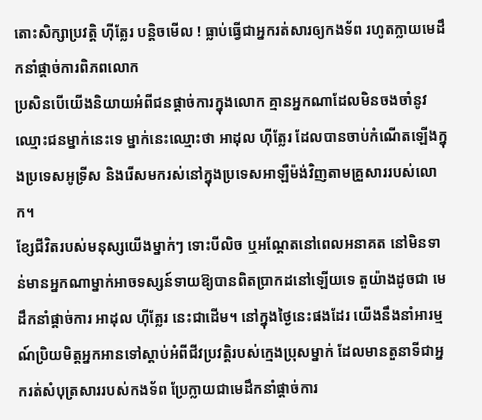តោះសិក្សាប្រវត្តិ ហ៊ីត្លែរ បន្តិចមើល ! ធ្លាប់ធ្វើជាអ្នករត់សារឲ្យកងទ័ព រហូតក្លាយមេដឹកនាំផ្តាច់ការពិភពលោក
ប្រសិនបើយើងនិយាយអំពីជនផ្ដាច់ការក្នុងលោក គ្មានអ្នកណាដែលមិនចងចាំនូវឈ្មោះជនម្នាក់នេះទេ ម្នាក់នេះឈ្មោះថា អាដុល ហ៊ីត្លែរ ដែលបានចាប់កំណើតឡើងក្នុងប្រទេសអូទ្រីស និងរើសមករស់នៅក្នុងប្រទេសអាឡឺម៉ង់វិញតាមគ្រួសាររបស់លោក។
ខ្សែជីវិតរបស់មនុស្សយើងម្នាក់ៗ ទោះបីលិច ឬអណ្តែតនៅពេលអនាគត នៅមិនទាន់មានអ្នកណាម្នាក់អាចទស្សន៍ទាយឱ្យបានពិតប្រាកដនៅឡើយទេ តួយ៉ាងដូចជា មេដឹកនាំផ្ដាច់ការ អាដុល ហ៊ីត្លែរ នេះជាដើម។ នៅក្នុងថ្ងៃនេះផងដែរ យើងនឹងនាំអារម្មណ៍ប្រិយមិត្តអ្នកអានទៅស្ដាប់អំពីជីវប្រវត្តិរបស់ក្មេងប្រុសម្នាក់ ដែលមានតួនាទីជាអ្នករត់សំបុត្រសាររបស់កងទ័ព ប្រែក្លាយជាមេដឹកនាំផ្តាច់ការ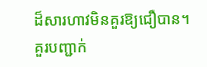ដ៏សារហាវមិនគួរឱ្យជឿបាន។
គួរបញ្ជាក់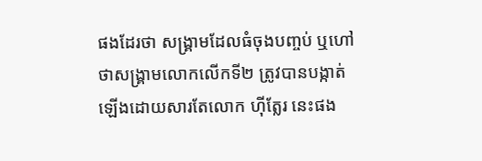ផងដែរថា សង្គ្រាមដែលធំចុងបញ្ចប់ ឬហៅថាសង្គ្រាមលោកលើកទី២ ត្រូវបានបង្កាត់ឡើងដោយសារតែលោក ហ៊ីត្លែរ នេះផង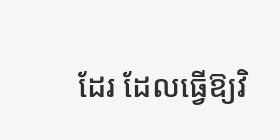ដែរ ដែលធ្វើឱ្យវិ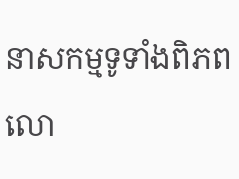នាសកម្មទូទាំងពិភពលោ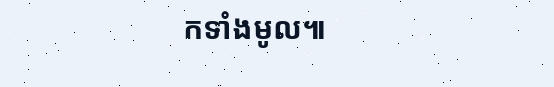កទាំងមូល៕